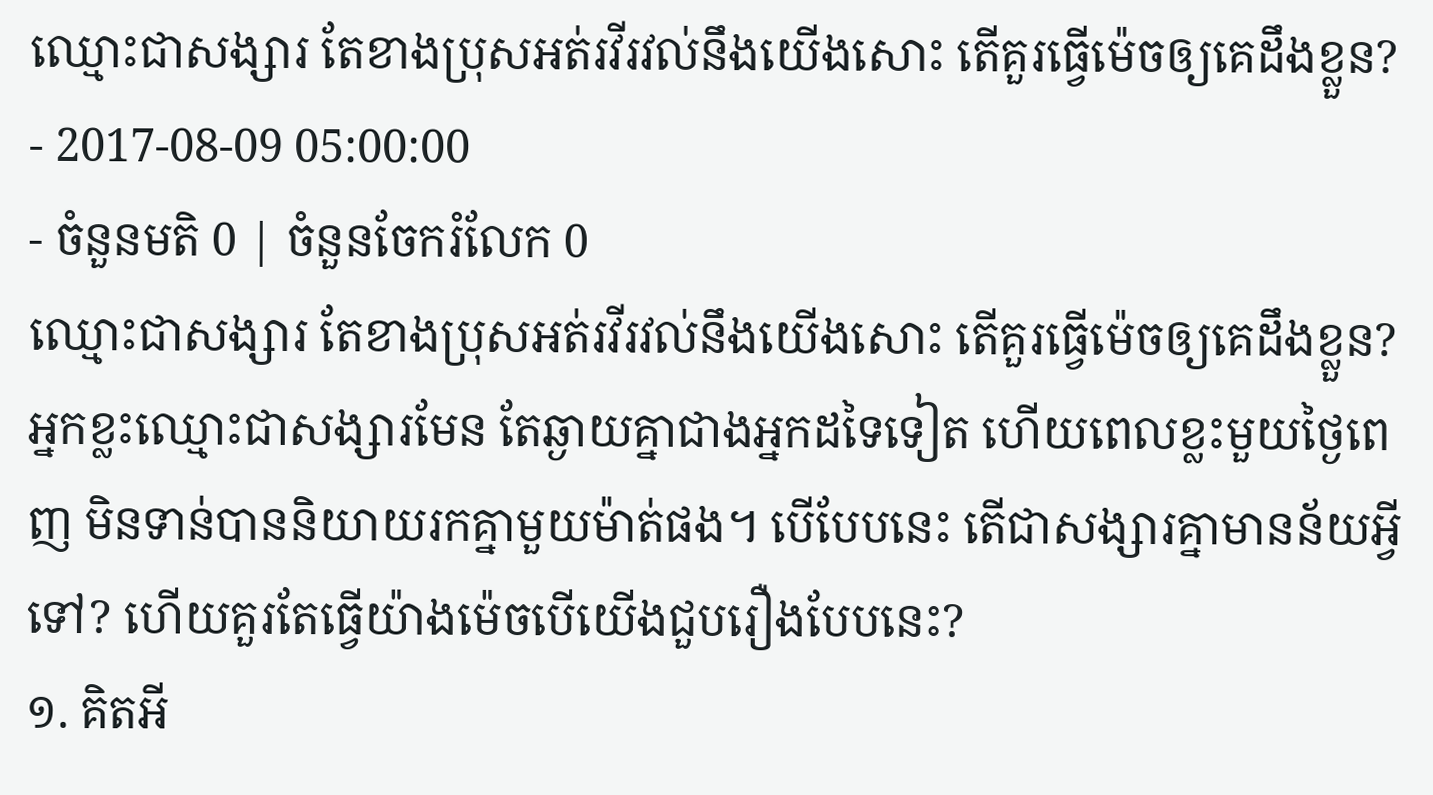ឈ្មោះជាសង្សារ តែខាងប្រុសអត់រវីរវល់នឹងយើងសោះ តើគួរធ្វើម៉េចឲ្យគេដឹងខ្លួន?
- 2017-08-09 05:00:00
- ចំនួនមតិ 0 | ចំនួនចែករំលែក 0
ឈ្មោះជាសង្សារ តែខាងប្រុសអត់រវីរវល់នឹងយើងសោះ តើគួរធ្វើម៉េចឲ្យគេដឹងខ្លួន?
អ្នកខ្លះឈ្មោះជាសង្សារមែន តែឆ្ងាយគ្នាជាងអ្នកដទៃទៀត ហើយពេលខ្លះមួយថ្ងៃពេញ មិនទាន់បាននិយាយរកគ្នាមួយម៉ាត់ផង។ បើបែបនេះ តើជាសង្សារគ្នាមានន័យអ្វីទៅ? ហើយគួរតែធ្វើយ៉ាងម៉េចបើយើងជួបរឿងបែបនេះ?
១. គិតអី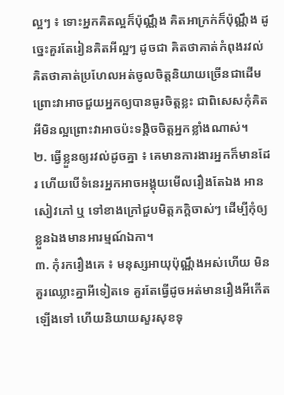ល្អៗ ៖ ទោះអ្នកគិតល្អក៏ប៉ុណ្ណឹង គិតអាក្រក់ក៏ប៉ុណ្ណឹង ដូច្នេះគួរតែរៀនគិតអីល្អៗ ដូចជា គិតថាគាត់កំពុងរវល់ គិតថាគាត់ប្រហែលអត់ចូលចិត្តនិយាយច្រើនជាដើម ព្រោះវាអាចជួយអ្នកឲ្យបានធូរចិត្តខ្លះ ជាពិសេសកុំគិតអីមិនល្អព្រោះវាអាចប៉ះទង្គិចចិត្តអ្នកខ្លាំងណាស់។
២. ធ្វើខ្លួនឲ្យរវល់ដូចគ្នា ៖ គេមានការងារអ្នកក៏មានដែរ ហើយបើទំនេរអ្នកអាចអង្គុយមើលរឿងតែឯង អានសៀវភៅ ឬ ទៅខាងក្រៅជួបមិត្តភក្តិចាស់ៗ ដើម្បីកុំឲ្យខ្លួនឯងមានអារម្មណ៍ឯកា។
៣. កុំរករឿងគេ ៖ មនុស្សអាយុប៉ុណ្ណឹងអស់ហើយ មិនគួរឈ្លោះគ្នាអីទៀតទេ គួរតែធ្វើដូចអត់មានរឿងអីកើតឡើងទៅ ហើយនិយាយសួរសុខទុ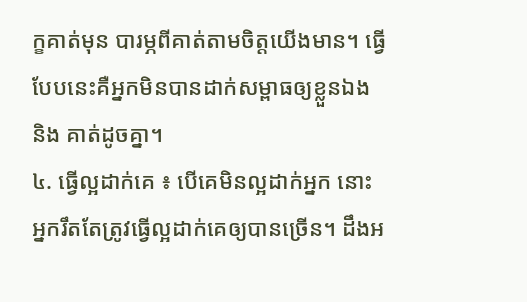ក្ខគាត់មុន បារម្ភពីគាត់តាមចិត្តយើងមាន។ ធ្វើបែបនេះគឺអ្នកមិនបានដាក់សម្ពាធឲ្យខ្លួនឯង និង គាត់ដូចគ្នា។
៤. ធ្វើល្អដាក់គេ ៖ បើគេមិនល្អដាក់អ្នក នោះអ្នករឹតតែត្រូវធ្វើល្អដាក់គេឲ្យបានច្រើន។ ដឹងអ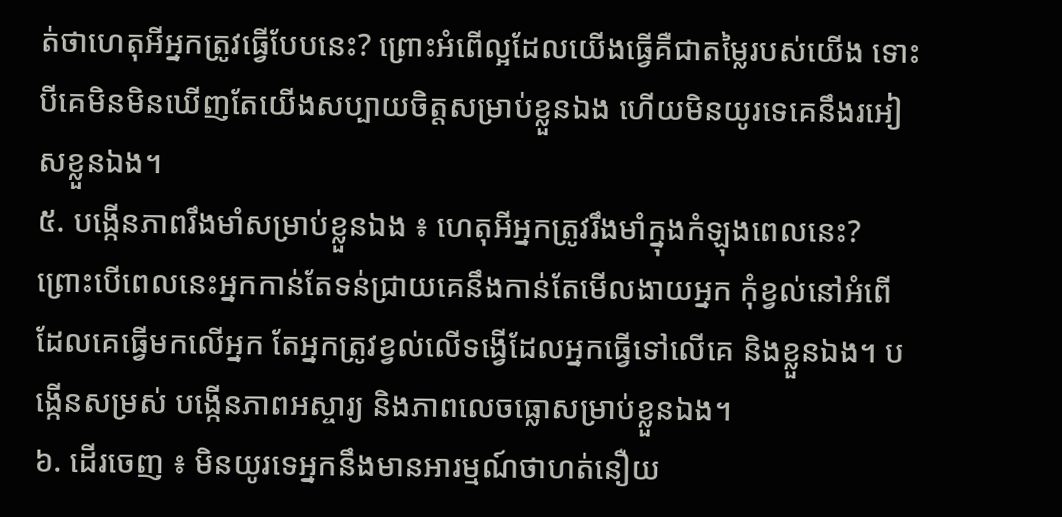ត់ថាហេតុអីអ្នកត្រូវធ្វើបែបនេះ? ព្រោះអំពើល្អដែលយើងធ្វើគឺជាតម្លៃរបស់យើង ទោះបីគេមិនមិនឃើញតែយើងសប្បាយចិត្តសម្រាប់ខ្លួនឯង ហើយមិនយូរទេគេនឹងរអៀសខ្លួនឯង។
៥. បង្កើនភាពរឹងមាំសម្រាប់ខ្លួនឯង ៖ ហេតុអីអ្នកត្រូវរឹងមាំក្នុងកំឡុងពេលនេះ? ព្រោះបើពេលនេះអ្នកកាន់តែទន់ជ្រាយគេនឹងកាន់តែមើលងាយអ្នក កុំខ្វល់នៅអំពើដែលគេធ្វើមកលើអ្នក តែអ្នកត្រូវខ្វល់លើទង្វើដែលអ្នកធ្វើទៅលើគេ និងខ្លួនឯង។ បង្កើនសម្រស់ បង្កើនភាពអស្ចារ្យ និងភាពលេចធ្លោសម្រាប់ខ្លួនឯង។
៦. ដើរចេញ ៖ មិនយូរទេអ្នកនឹងមានអារម្មណ៍ថាហត់នឿយ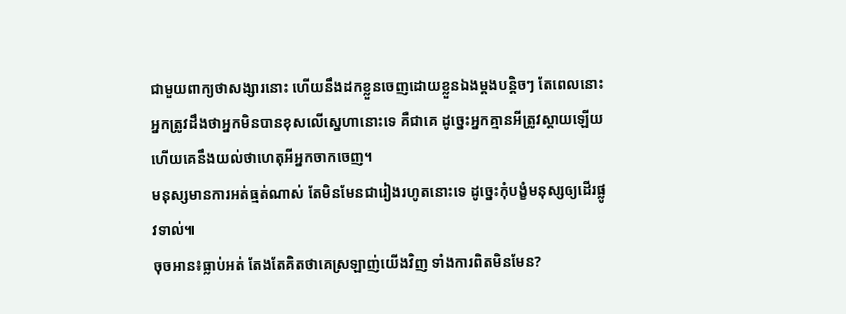ជាមួយពាក្យថាសង្សារនោះ ហើយនឹងដកខ្លួនចេញដោយខ្លួនឯងម្ដងបន្តិចៗ តែពេលនោះអ្នកត្រូវដឹងថាអ្នកមិនបានខុសលើស្នេហានោះទេ គឺជាគេ ដូច្នេះអ្នកគ្មានអីត្រូវស្ដាយឡើយ ហើយគេនឹងយល់ថាហេតុអីអ្នកចាកចេញ។
មនុស្សមានការអត់ធ្មត់ណាស់ តែមិនមែនជារៀងរហូតនោះទេ ដូច្នេះកុំបង្ខំមនុស្សឲ្យដើរផ្លូវទាល់៕
ចុចអាន៖ធ្លាប់អត់ តែងតែគិតថាគេស្រឡាញ់យើងវិញ ទាំងការពិតមិនមែន?